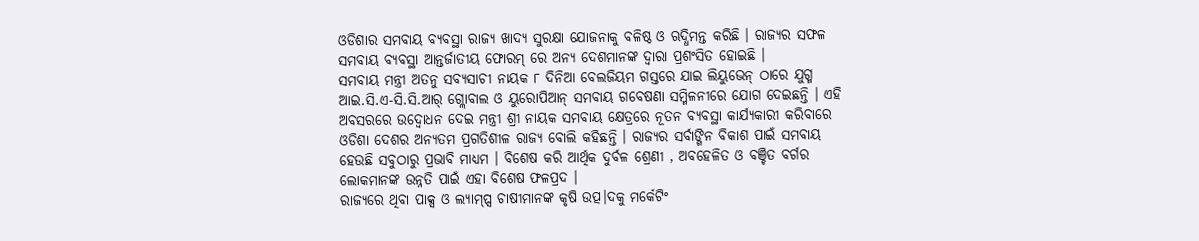ଓଡିଶାର ସମବାୟ ବ୍ୟବସ୍ଥା ରାଜ୍ୟ ଖାଦ୍ୟ ସୁରକ୍ଷା ଯୋଜନାକୁ ବଳିଷ୍ଠ ଓ ଋଦ୍ଧିମନ୍ତ କରିଛି । ରାଜ୍ୟର ସଫଳ ସମବାୟ ବ୍ୟବସ୍ଥା ଆନ୍ତର୍ଜାତୀୟ ଫୋରମ୍ ରେ ଅନ୍ୟ ଦେଶମାନଙ୍କ ଦ୍ବାରା ପ୍ରଶଂସିତ ହୋଇଛି ।
ସମବାୟ ମନ୍ତ୍ରୀ ଅତନୁ ସବ୍ୟସାଚୀ ନାୟକ ୮ ଦିନିଆ ବେଲଜିୟମ ଗସ୍ତରେ ଯାଇ ଲିୟୁଭେନ୍ ଠାରେ ଯୁଗ୍ମ ଆଇ.ସି.ଏ-ସି.ସି.ଆର୍ ଗ୍ଲୋବାଲ ଓ ୟୁରୋପିଆନ୍ ସମବାୟ ଗବେଷଣା ସମ୍ମିଳନୀରେ ଯୋଗ ଦେଇଛନ୍ତି । ଏହି ଅବସରରେ ଉଦ୍ବୋଧନ ଦେଇ ମନ୍ତ୍ରୀ ଶ୍ରୀ ନାୟକ ସମବାୟ କ୍ଷେତ୍ରରେ ନୂତନ ବ୍ୟବସ୍ଥା କାର୍ଯ୍ୟକାରୀ କରିବାରେ ଓଡିଶା ଦେଶର ଅନ୍ୟତମ ପ୍ରଗତିଶୀଳ ରାଜ୍ୟ ବୋଲି କହିଛନ୍ତି । ରାଜ୍ୟର ସର୍ବାଙ୍ଗିନ ବିକାଶ ପାଇଁ ସମବାୟ ହେଉଛି ସବୁଠାରୁ ପ୍ରଭାବି ମାଧ୍ୟମ । ବିଶେଷ କରି ଆର୍ଥିକ ଦୁର୍ବଳ ଶ୍ରେଣୀ , ଅବହେଳିତ ଓ ବଞ୍ଚିତ ବର୍ଗର ଲୋକମାନଙ୍କ ଉନ୍ନତି ପାଇଁ ଏହା ବିଶେଷ ଫଳପ୍ରଦ ।
ରାଜ୍ୟରେ ଥିବା ପାକ୍ସ ଓ ଲ୍ୟାମ୍ପ୍ସ ଚାଷୀମାନଙ୍କ କୃଷି ଉତ୍ପ।ଦକୁ ମର୍କେଟିଂ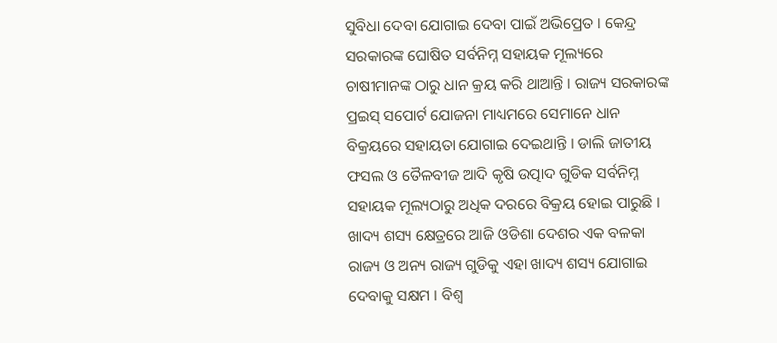ସୁବିଧା ଦେବା ଯୋଗାଇ ଦେବା ପାଇଁ ଅଭିପ୍ରେତ । କେନ୍ଦ୍ର ସରକାରଙ୍କ ଘୋଷିତ ସର୍ବନିମ୍ନ ସହାୟକ ମୂଲ୍ୟରେ ଚାଷୀମାନଙ୍କ ଠାରୁ ଧାନ କ୍ରୟ କରି ଥାଆନ୍ତି । ରାଜ୍ୟ ସରକାରଙ୍କ ପ୍ରଇସ୍ ସପୋର୍ଟ ଯୋଜନା ମାଧ୍ୟମରେ ସେମାନେ ଧାନ ବିକ୍ରୟରେ ସହାୟତା ଯୋଗାଇ ଦେଇଥାନ୍ତି । ଡାଲି ଜାତୀୟ ଫସଲ ଓ ତୈଳବୀଜ ଆଦି କୃଷି ଉତ୍ପାଦ ଗୁଡିକ ସର୍ବନିମ୍ନ ସହାୟକ ମୂଲ୍ୟଠାରୁ ଅଧିକ ଦରରେ ବିକ୍ରୟ ହୋଇ ପାରୁଛି ।
ଖାଦ୍ୟ ଶସ୍ୟ କ୍ଷେତ୍ରରେ ଆଜି ଓଡିଶା ଦେଶର ଏକ ବଳକା ରାଜ୍ୟ ଓ ଅନ୍ୟ ରାଜ୍ୟ ଗୁଡିକୁ ଏହା ଖାଦ୍ୟ ଶସ୍ୟ ଯୋଗାଇ ଦେବାକୁ ସକ୍ଷମ । ବିଶ୍ବ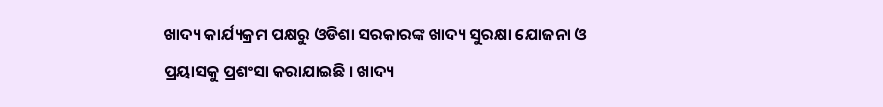ଖାଦ୍ୟ କାର୍ଯ୍ୟକ୍ରମ ପକ୍ଷରୁ ଓଡିଶା ସରକାରଙ୍କ ଖାଦ୍ୟ ସୁରକ୍ଷା ଯୋଜନା ଓ ପ୍ରୟାସକୁ ପ୍ରଶଂସା କରାଯାଇଛି । ଖାଦ୍ୟ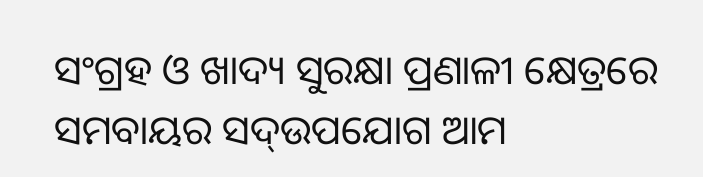ସଂଗ୍ରହ ଓ ଖାଦ୍ୟ ସୁରକ୍ଷା ପ୍ରଣାଳୀ କ୍ଷେତ୍ରରେ ସମବାୟର ସଦ୍ଉପଯୋଗ ଆମ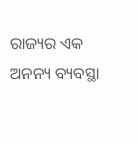ରାଜ୍ୟର ଏକ ଅନନ୍ୟ ବ୍ୟବସ୍ଥା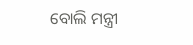ବୋଲି ମନ୍ତ୍ରୀ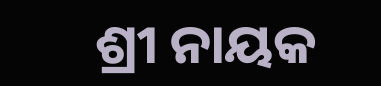ଶ୍ରୀ ନାୟକ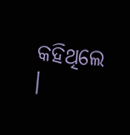କହିଥିଲେ ।